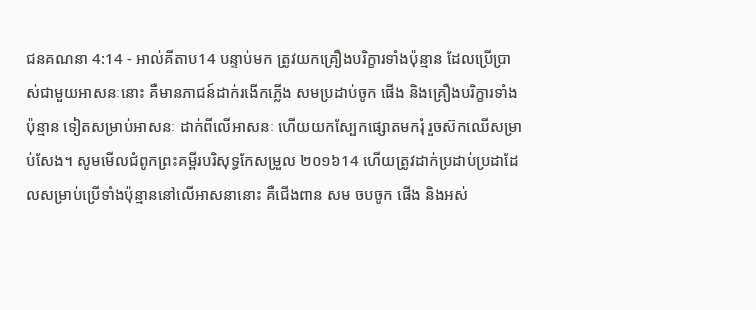ជនគណនា 4:14 - អាល់គីតាប14 បន្ទាប់មក ត្រូវយកគ្រឿងបរិក្ខារទាំងប៉ុន្មាន ដែលប្រើប្រាស់ជាមួយអាសនៈនោះ គឺមានភាជន៍ដាក់រងើកភ្លើង សមប្រដាប់ចូក ផើង និងគ្រឿងបរិក្ខារទាំងប៉ុន្មាន ទៀតសម្រាប់អាសនៈ ដាក់ពីលើអាសនៈ ហើយយកស្បែកផ្សោតមករុំ រួចស៊កឈើសម្រាប់សែង។ សូមមើលជំពូកព្រះគម្ពីរបរិសុទ្ធកែសម្រួល ២០១៦14 ហើយត្រូវដាក់ប្រដាប់ប្រដាដែលសម្រាប់ប្រើទាំងប៉ុន្មាននៅលើអាសនានោះ គឺជើងពាន សម ចបចូក ផើង និងអស់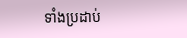ទាំងប្រដាប់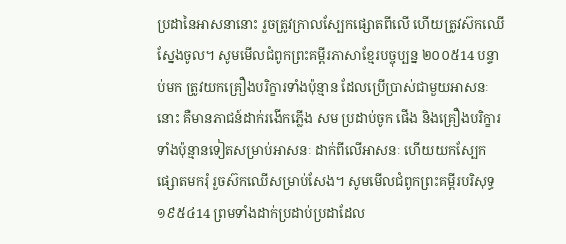ប្រដានៃអាសនានោះ រួចត្រូវក្រាលស្បែកផ្សោតពីលើ ហើយត្រូវស៊កឈើស្នែងចូល។ សូមមើលជំពូកព្រះគម្ពីរភាសាខ្មែរបច្ចុប្បន្ន ២០០៥14 បន្ទាប់មក ត្រូវយកគ្រឿងបរិក្ខារទាំងប៉ុន្មាន ដែលប្រើប្រាស់ជាមួយអាសនៈនោះ គឺមានភាជន៍ដាក់រងើកភ្លើង សម ប្រដាប់ចូក ផើង និងគ្រឿងបរិក្ខារទាំងប៉ុន្មានទៀតសម្រាប់អាសនៈ ដាក់ពីលើអាសនៈ ហើយយកស្បែកផ្សោតមករុំ រួចស៊កឈើសម្រាប់សែង។ សូមមើលជំពូកព្រះគម្ពីរបរិសុទ្ធ ១៩៥៤14 ព្រមទាំងដាក់ប្រដាប់ប្រដាដែល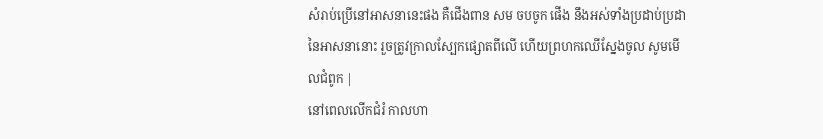សំរាប់ប្រើនៅអាសនានេះផង គឺជើងពាន សម ចបចូក ផើង នឹងអស់ទាំងប្រដាប់ប្រដានៃអាសនានោះ រួចត្រូវក្រាលស្បែកផ្សោតពីលើ ហើយព្រហកឈើស្នែងចូល សូមមើលជំពូក |
នៅពេលលើកជំរំ កាលហា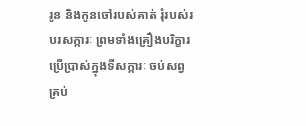រូន និងកូនចៅរបស់គាត់ រុំរបស់របរសក្ការៈ ព្រមទាំងគ្រឿងបរិក្ខារប្រើប្រាស់ក្នុងទីសក្ការៈ ចប់សព្វគ្រប់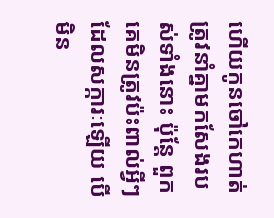ហើយកូនចៅកេហាត់ត្រូវនាំគ្នាមកសែងរបស់ទាំងនោះ ប៉ុន្តែ ពួកគេមិនត្រូវប៉ះពាល់អ្វីៗដែលសក្ការៈឡើយ បើមិន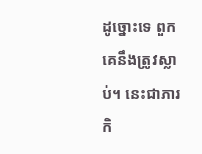ដូច្នោះទេ ពួកគេនឹងត្រូវស្លាប់។ នេះជាភារកិ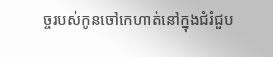ច្ចរបស់កូនចៅកេហាត់នៅក្នុងជំរំជួប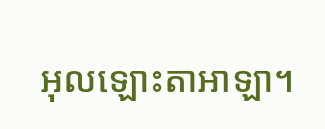អុលឡោះតាអាឡា។